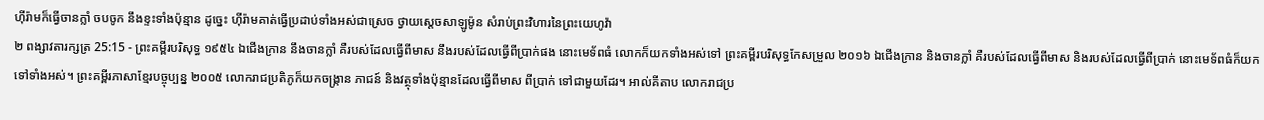ហ៊ីរ៉ាមក៏ធ្វើចានក្លាំ ចបចូក នឹងខ្ទះទាំងប៉ុន្មាន ដូច្នេះ ហ៊ីរ៉ាមគាត់ធ្វើប្រដាប់ទាំងអស់ជាស្រេច ថ្វាយស្តេចសាឡូម៉ូន សំរាប់ព្រះវិហារនៃព្រះយេហូវ៉ា
២ ពង្សាវតារក្សត្រ 25:15 - ព្រះគម្ពីរបរិសុទ្ធ ១៩៥៤ ឯជើងក្រាន នឹងចានក្លាំ គឺរបស់ដែលធ្វើពីមាស នឹងរបស់ដែលធ្វើពីប្រាក់ផង នោះមេទ័ពធំ លោកក៏យកទាំងអស់ទៅ ព្រះគម្ពីរបរិសុទ្ធកែសម្រួល ២០១៦ ឯជើងក្រាន និងចានក្លាំ គឺរបស់ដែលធ្វើពីមាស និងរបស់ដែលធ្វើពីប្រាក់ នោះមេទ័ពធំក៏យកទៅទាំងអស់។ ព្រះគម្ពីរភាសាខ្មែរបច្ចុប្បន្ន ២០០៥ លោករាជប្រតិភូក៏យកចង្ក្រាន ភាជន៍ និងវត្ថុទាំងប៉ុន្មានដែលធ្វើពីមាស ពីប្រាក់ ទៅជាមួយដែរ។ អាល់គីតាប លោករាជប្រ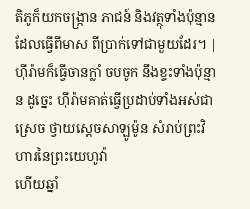តិភូក៏យកចង្ក្រាន ភាជន៍ និងវត្ថុទាំងប៉ុន្មានដែលធ្វើពីមាស ពីប្រាក់ទៅជាមួយដែរ។ |
ហ៊ីរ៉ាមក៏ធ្វើចានក្លាំ ចបចូក នឹងខ្ទះទាំងប៉ុន្មាន ដូច្នេះ ហ៊ីរ៉ាមគាត់ធ្វើប្រដាប់ទាំងអស់ជាស្រេច ថ្វាយស្តេចសាឡូម៉ូន សំរាប់ព្រះវិហារនៃព្រះយេហូវ៉ា
ហើយឆ្នាំ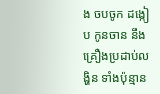ង ចបចូក ដង្កៀប កូនចាន នឹងគ្រឿងប្រដាប់លង្ហិន ទាំងប៉ុន្មាន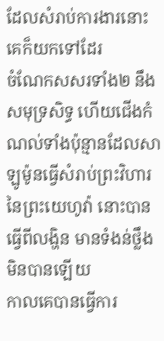ដែលសំរាប់ការងារនោះគេក៏យកទៅដែរ
ចំណែកសសរទាំង២ នឹងសមុទ្រសិទ្ធ ហើយជើងកំណល់ទាំងប៉ុន្មានដែលសាឡូម៉ូនធ្វើសំរាប់ព្រះវិហារនៃព្រះយេហូវ៉ា នោះបានធ្វើពីលង្ហិន មានទំងន់ថ្លឹងមិនបានឡើយ
កាលគេបានធ្វើការ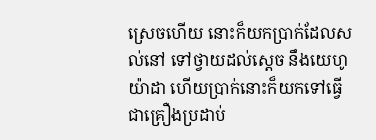ស្រេចហើយ នោះក៏យកប្រាក់ដែលសល់នៅ ទៅថ្វាយដល់ស្តេច នឹងយេហូយ៉ាដា ហើយប្រាក់នោះក៏យកទៅធ្វើជាគ្រឿងប្រដាប់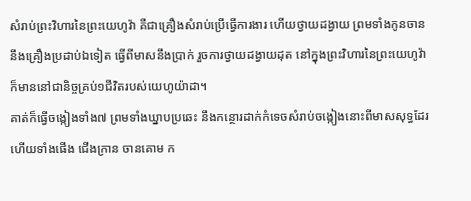សំរាប់ព្រះវិហារនៃព្រះយេហូវ៉ា គឺជាគ្រឿងសំរាប់ប្រើធ្វើការងារ ហើយថ្វាយដង្វាយ ព្រមទាំងកូនចាន នឹងគ្រឿងប្រដាប់ឯទៀត ធ្វើពីមាសនឹងប្រាក់ រួចការថ្វាយដង្វាយដុត នៅក្នុងព្រះវិហារនៃព្រះយេហូវ៉ា ក៏មាននៅជានិច្ចគ្រប់១ជីវិតរបស់យេហូយ៉ាដា។
គាត់ក៏ធ្វើចង្កៀងទាំង៧ ព្រមទាំងឃ្នាបប្រឆេះ នឹងកន្ថោរដាក់កំទេចសំរាប់ចង្កៀងនោះពីមាសសុទ្ធដែរ
ហើយទាំងផើង ជើងក្រាន ចានគោម ក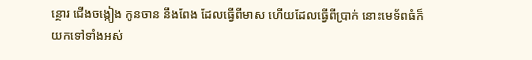ន្ថោរ ជើងចង្កៀង កូនចាន នឹងពែង ដែលធ្វើពីមាស ហើយដែលធ្វើពីប្រាក់ នោះមេទ័ពធំក៏យកទៅទាំងអស់